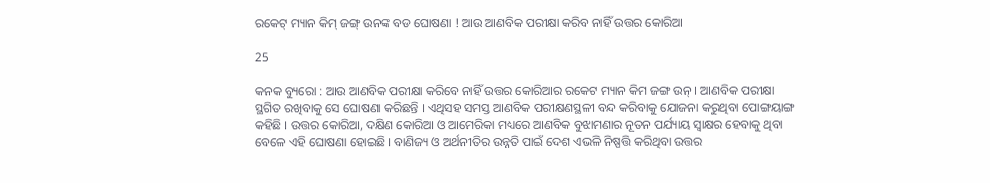ରକେଟ୍ ମ୍ୟାନ କିମ୍ ଜଙ୍ଗ୍ ଉନଙ୍କ ବଡ ଘୋଷଣା ! ଆଉ ଆଣବିକ ପରୀକ୍ଷା କରିବ ନାହିଁ ଉତ୍ତର କୋରିଆ

25

କନକ ବ୍ୟୁରୋ : ଆଉ ଆଣବିକ ପରୀକ୍ଷା କରିବେ ନାହିଁ ଉତ୍ତର କୋରିଆର ରକେଟ ମ୍ୟାନ କିମ ଜଙ୍ଗ ଉନ୍ । ଆଣବିକ ପରୀକ୍ଷା ସ୍ଥଗିତ ରଖିବାକୁ ସେ ଘୋଷଣା କରିଛନ୍ତି । ଏଥିସହ ସମସ୍ତ ଆଣବିକ ପରୀକ୍ଷଣସ୍ଥଳୀ ବନ୍ଦ କରିବାକୁ ଯୋଜନା କରୁଥିବା ପୋଙ୍ଗୟାଙ୍ଗ କହିଛି । ଉତ୍ତର କୋରିଆ, ଦକ୍ଷିଣ କୋରିଆ ଓ ଆମେରିକା ମଧ୍ୟରେ ଆଣବିକ ବୁଝାମଣାର ନୂତନ ପର୍ଯ୍ୟାୟ ସ୍ୱାକ୍ଷର ହେବାକୁ ଥିବା ବେଳେ ଏହି ଘୋଷଣା ହୋଇଛି । ବାଣିଜ୍ୟ ଓ ଅର୍ଥନୀତିର ଉନ୍ନତି ପାଇଁ ଦେଶ ଏଭଳି ନିଷ୍ପତ୍ତି କରିଥିବା ଉତ୍ତର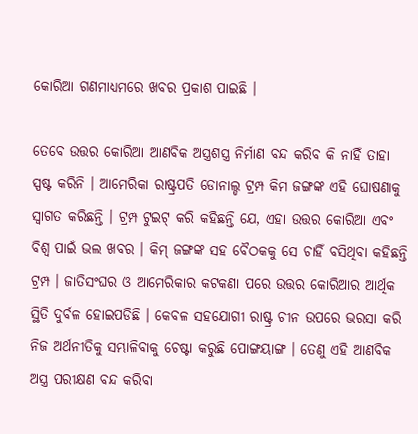କୋରିଆ ଗଣମାଧ୍ୟମରେ ଖବର ପ୍ରକାଶ ପାଇଛି ।

ତେବେ ଉତ୍ତର କୋରିଆ ଆଣବିକ ଅସ୍ତ୍ରଶସ୍ତ୍ର ନିର୍ମାଣ ବନ୍ଦ କରିବ କି ନାହିଁ ତାହା ସ୍ପଷ୍ଟ କରିନି । ଆମେରିକା ରାଷ୍ଟ୍ରପତି ଡୋନାଲ୍ଡ ଟ୍ରମ୍ପ କିମ ଜଙ୍ଗଙ୍କ ଏହି ଘୋଷଣାକୁ ସ୍ୱାଗତ କରିଛନ୍ତି । ଟ୍ରମ୍ପ ଟୁଇଟ୍ କରି କହିଛନ୍ତି ଯେ, ଏହା ଉତ୍ତର କୋରିଆ ଏବଂ ବିଶ୍ୱ ପାଇଁ ଭଲ ଖବର । କିମ୍ ଜଙ୍ଗଙ୍କ ସହ ବୈଠକକୁ ସେ ଚାହିଁ ବସିଥିବା କହିଛନ୍ତି ଟ୍ରମ୍ପ । ଜାତିସଂଘର ଓ ଆମେରିକାର କଟକଣା ପରେ ଉତ୍ତର କୋରିଆର ଆର୍ଥିକ ସ୍ଥିତି ଦୁର୍ବଳ ହୋଇପଡିଛି । କେବଳ ସହଯୋଗୀ ରାଷ୍ଟ୍ର ଚୀନ ଉପରେ ଭରସା କରି ନିଜ ଅର୍ଥନୀତିକୁ ସମ୍ଭାଳିବାକୁ ଚେଷ୍ଟା କରୁଛି ପୋଙ୍ଗୟାଙ୍ଗ । ତେଣୁ ଏହି ଆଣବିକ ଅସ୍ତ୍ର ପରୀକ୍ଷଣ ବନ୍ଦ କରିବା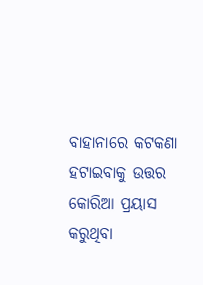ବାହାନାରେ କଟକଣା ହଟାଇବାକୁ ଉତ୍ତର କୋରିଆ ପ୍ରୟାସ କରୁଥିବା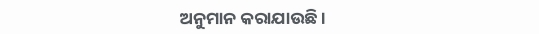ଅନୁମାନ କରାଯାଉଛି ।